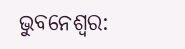ଭୁବନେଶ୍ୱର: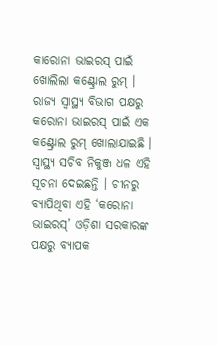କାରୋନା ଭାଇରସ୍ ପାଇଁ ଖୋଲିଲା କଣ୍ଟ୍ରୋଲ ରୁମ୍ । ରାଜ୍ୟ ସ୍ୱାସ୍ଥ୍ୟ ବିଭାଗ ପକ୍ଷରୁ କରୋନା ଭାଇରସ୍ ପାଇଁ ଏକ କଣ୍ଟ୍ରୋଲ ରୁମ୍ ଖୋଲାଯାଇଛି । ସ୍ୱାସ୍ଥ୍ୟ ସଚିବ ନିକୁଞ୍ଜ ଧଳ ଏହି ସୂଚନା ଦେଇଛନ୍ତି । ଚୀନରୁ ବ୍ୟାପିଥିବା ଏହି ‘କରୋନା ଭାଇରସ୍’ ଓଡ଼ିଶା ସରକାରଙ୍କ ପକ୍ଷରୁ ବ୍ୟାପକ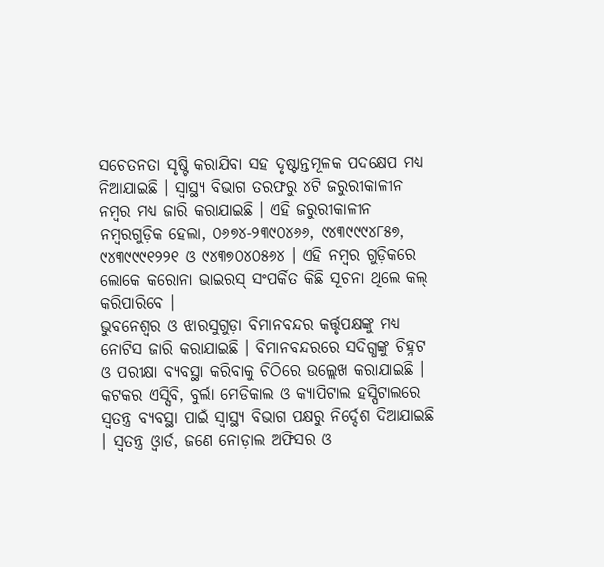ସଚେତନତା ସୃଷ୍ଟି କରାଯିବା ସହ ଦୃଷ୍ଟାନ୍ତମୂଳକ ପଦକ୍ଷେପ ମଧ୍ୟ ନିଆଯାଇଛି । ସ୍ୱାସ୍ଥ୍ୟ ବିଭାଗ ତରଫରୁ ୪ଟି ଜରୁରୀକାଳୀନ ନମ୍ବର ମଧ୍ୟ ଜାରି କରାଯାଇଛି । ଏହି ଜରୁରୀକାଳୀନ ନମ୍ବରଗୁଡ଼ିକ ହେଲା, ୦୬୭୪-୨୩୯୦୪୬୬, ୯୪୩୯୯୯୪୮୫୭, ୯୪୩୯୯୯୧୨୨୧ ଓ ୯୪୩୭୦୪୦୫୬୪ । ଏହି ନମ୍ବର ଗୁଡ଼ିକରେ ଲୋକେ କରୋନା ଭାଇରସ୍ ସଂପର୍କିତ କିଛି ସୂଚନା ଥିଲେ କଲ୍ କରିପାରିବେ ।
ଭୁବନେଶ୍ୱର ଓ ଝାରସୁଗୁଡ଼ା ବିମାନବନ୍ଦର କର୍ତ୍ତୃପକ୍ଷଙ୍କୁ ମଧ୍ୟ ନୋଟିସ ଜାରି କରାଯାଇଛି । ବିମାନବନ୍ଦରରେ ସଦିଗ୍ଧଙ୍କୁ ଚିହ୍ନଟ ଓ ପରୀକ୍ଷା ବ୍ୟବସ୍ଥା କରିବାକୁ ଚିଠିରେ ଉଲ୍ଲେଖ କରାଯାଇଛି । କଟକର ଏସ୍ସିବି, ବୁର୍ଲା ମେଡିକାଲ ଓ କ୍ୟାପିଟାଲ ହସ୍ପିଟାଲରେ ସ୍ୱତନ୍ତ୍ର ବ୍ୟବସ୍ଥା ପାଇଁ ସ୍ୱାସ୍ଥ୍ୟ ବିଭାଗ ପକ୍ଷରୁ ନିର୍ଦ୍ଦେଶ ଦିଆଯାଇଛି । ସ୍ୱତନ୍ତ୍ର ଓ୍ଵାର୍ଡ, ଜଣେ ନୋଡ଼ାଲ ଅଫିସର ଓ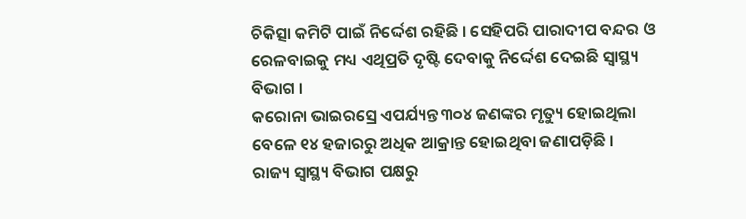ଚିକିତ୍ସା କମିଟି ପାଇଁ ନିର୍ଦ୍ଦେଶ ରହିଛି । ସେହିପରି ପାରାଦୀପ ବନ୍ଦର ଓ ରେଳବାଇକୁ ମଧ୍ୟ ଏଥିପ୍ରତି ଦୃଷ୍ଟି ଦେବାକୁ ନିର୍ଦ୍ଦେଶ ଦେଇଛି ସ୍ୱାସ୍ଥ୍ୟ ବିଭାଗ ।
କରୋନା ଭାଇରସ୍ରେ ଏପର୍ଯ୍ୟନ୍ତ ୩୦୪ ଜଣଙ୍କର ମୃତ୍ୟୁ ହୋଇଥିଲା ବେଳେ ୧୪ ହଜାରରୁ ଅଧିକ ଆକ୍ରାନ୍ତ ହୋଇଥିବା ଜଣାପଡ଼ିଛି ।
ରାଜ୍ୟ ସ୍ୱାସ୍ଥ୍ୟ ବିଭାଗ ପକ୍ଷରୁ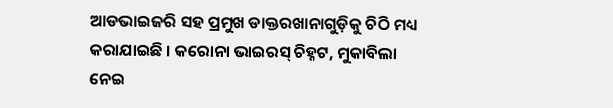ଆଡଭାଇଜରି ସହ ପ୍ରମୁଖ ଡାକ୍ତରଖାନାଗୁଡ଼ିକୁ ଚିଠି ମଧ୍ୟ କରାଯାଇଛି । କରୋନା ଭାଇରସ୍ ଚିହ୍ନଟ, ମୁକାବିଲା ନେଇ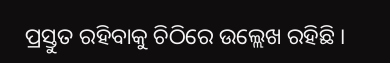ପ୍ରସ୍ତୁତ ରହିବାକୁ ଚିଠିରେ ଉଲ୍ଲେଖ ରହିଛି ।